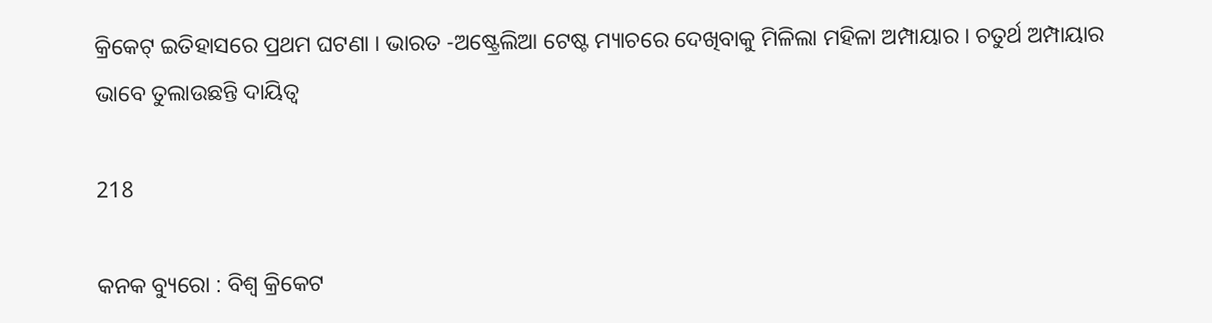କ୍ରିକେଟ୍ ଇତିହାସରେ ପ୍ରଥମ ଘଟଣା । ଭାରତ -ଅଷ୍ଟ୍ରେଲିଆ ଟେଷ୍ଟ ମ୍ୟାଚରେ ଦେଖିବାକୁ ମିଳିଲା ମହିଳା ଅମ୍ପାୟାର । ଚତୁର୍ଥ ଅମ୍ପାୟାର ଭାବେ ତୁଲାଉଛନ୍ତି ଦାୟିତ୍ୱ

218

କନକ ବ୍ୟୁରୋ : ବିଶ୍ୱ କ୍ରିକେଟ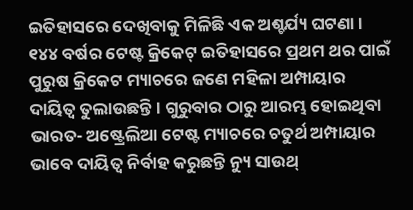ଇତିହାସରେ ଦେଖିବାକୁ ମିଳିଛି ଏକ ଅଶ୍ଚର୍ଯ୍ୟ ଘଟଣା । ୧୪୪ ବର୍ଷର ଟେଷ୍ଟ କ୍ରିକେଟ୍ ଇତିହାସରେ ପ୍ରଥମ ଥର ପାଇଁ ପୁରୁଷ କ୍ରିକେଟ ମ୍ୟାଚରେ ଜଣେ ମହିଳା ଅମ୍ପାୟାର ଦାୟିତ୍ୱ ତୁଲାଉଛନ୍ତି । ଗୁରୁବାର ଠାରୁ ଆରମ୍ଭ ହୋଇଥିବା ଭାରତ- ଅଷ୍ଟ୍ରେଲିଆ ଟେଷ୍ଟ ମ୍ୟାଚରେ ଚତୁର୍ଥ ଅମ୍ପାୟାର ଭାବେ ଦାୟିତ୍ୱ ନିର୍ବାହ କରୁଛନ୍ତି ନ୍ୟୁ ସାଉଥ୍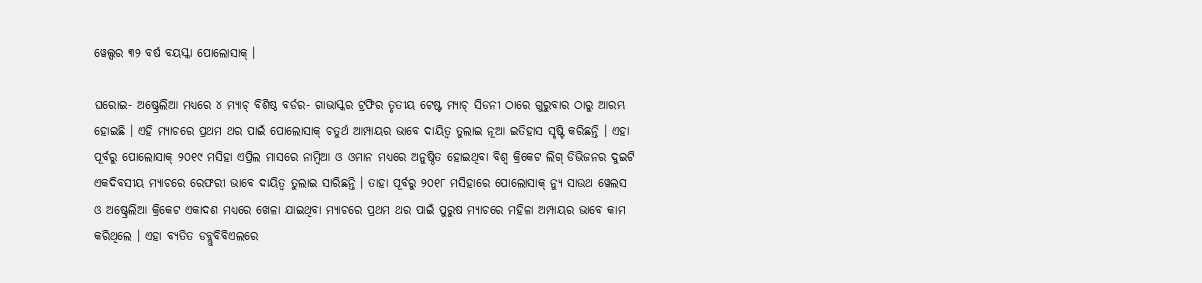ୱେଲ୍ସର ୩୨ ବର୍ଷ ବୟସ୍କା ପୋଲୋସାକ୍ ।

ଘରୋଇ- ଅଷ୍ଟ୍ରେଲିଆ ମଧ୍ୟରେ ୪ ମ୍ୟାଚ୍ ବିଶିଷ୍ଠ ବର୍ଡର- ଗାଭାସ୍କର ଟ୍ରଫିର ତୃତୀୟ ଟେଷ୍ଟ ମ୍ୟାଚ୍ ସିଡନୀ ଠାରେ ଗୁରୁବାର ଠାରୁ ଆରମ୍ଭ ହୋଇଛି । ଏହି ମ୍ୟାଚରେ ପ୍ରଥମ ଥର ପାଇଁ ପୋଲୋସାକ୍ ଚତୁର୍ଥ ଆମ୍ପାୟର ଭାବେ ଦାୟିତ୍ୱ ତୁଲାଇ ନୂଆ ଇତିହାସ ସୃଷ୍ଟି କରିଛନ୍ତି । ଏହା ପୂର୍ବରୁ ପୋଲୋସାକ୍ ୨୦୧୯ ମସିହା ଏପ୍ରିଲ ମାସରେ ନାମ୍ବିଆ ଓ ଓମାନ ମଧ୍ୟରେ ଅନୁଷ୍ଠିତ ହୋଇଥିବା ବିଶ୍ୱ କ୍ରିକେଟ ଲିଗ୍ ଡିଭିଜନର ଦୁଇଟି ଏକଦିବସୀୟ ମ୍ୟାଚରେ ରେଫରୀ ଭାବେ ଦାୟିତ୍ୱ ତୁଲାଇ ସାରିଛନ୍ତି । ତାହା ପୂର୍ବରୁ ୨୦୧୮ ମସିହାରେ ପୋଲୋସାକ୍ ନ୍ୟୁ ସାଉଥ ୱେଲସ ଓ ଅଷ୍ଟ୍ରେଲିଆ କ୍ରିକେଟ ଏକାଦଶ ମଧ୍ୟରେ ଖେଳା ଯାଇଥିବା ମ୍ୟାଚରେ ପ୍ରଥମ ଥର ପାଇଁ ପୁରୁଷ ମ୍ୟାଚରେ ମହିଳା ଅମ୍ପାୟର ଭାବେ କାମ କରିଥିଲେ । ଏହା ବ୍ୟତିତ ଡବ୍ଲୁବିବିଏଲରେ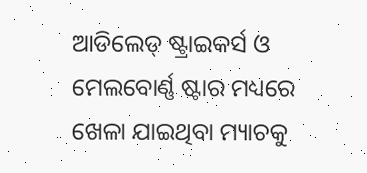ଆଡିଲେଡ୍ ଷ୍ଟ୍ରାଇକର୍ସ ଓ ମେଲବୋର୍ଣ୍ଣ ଷ୍ଟାର ମଧ୍ୟରେ ଖେଳା ଯାଇଥିବା ମ୍ୟାଚକୁ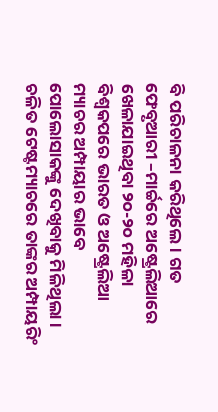ବି ପରିଚାଳନା କରିଥିଲେ । ଗତ ଫେବୃଆରୀ –ମାର୍ଚ୍ଚରେ ଅଷ୍ଟ୍ରେଲିଆରେ ଖେଳାଯାଇଥିବା ୨୦-୨୦ ମହିଳା ବିଶ୍ୱକପରେ ଭାରତ ଓ ଅଷ୍ଟ୍ରେଲିଆ ମ୍ୟାଚର ଅମ୍ପାୟାର ଭାବେ ପୋଲୋସାକଙ୍କୁ ଦେଖିବାକୁ ମିଳିଥିଲା । ଚଳିତ ଟେଷ୍ଟମ୍ୟାଚରେ ତାଙ୍କର ଅମ୍ପାୟରିଂ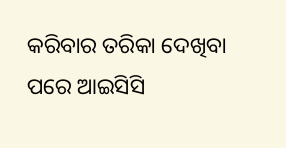କରିବାର ତରିକା ଦେଖିବା ପରେ ଆଇସିସି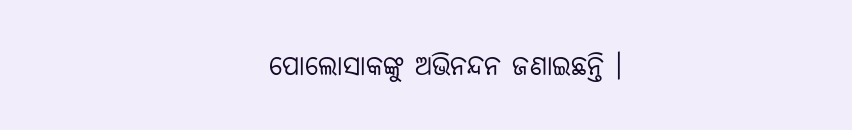ପୋଲୋସାକଙ୍କୁ ଅଭିନନ୍ଦନ ଜଣାଇଛନ୍ତି ।